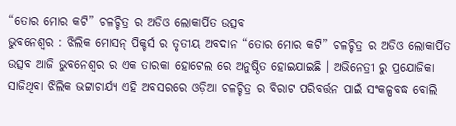“ତୋର ମୋର କଟି” ଚଳଚ୍ଚିତ୍ର ର ଅଡିଓ ଲୋକାର୍ପିତ ଉତ୍ସବ
ଭୁବନେଶ୍ୱର : ଝିଲିକ ମୋସନ୍ ପିକ୍ଚର୍ସ ର ତୃତୀୟ ଅବଦାନ “ତୋର ମୋର କଟି” ଚଳଚ୍ଚିତ୍ର ର ଅଡିଓ ଲୋକାର୍ପିତ ଉତ୍ସବ ଆଜି ଭୁବନେଶ୍ୱର ର ଏକ ତାରକା ହୋଟେଲ ରେ ଅନୁଷ୍ଠିତ ହୋଇଯାଇଛି । ଅଭିନେତ୍ରୀ ରୁ ପ୍ରଯୋଜିକା ସାଜିଥିବା ଝିଲିକ ଭଟ୍ଟାଚାର୍ଯ୍ୟ ଏହି ଅବସରରେ ଓଡ଼ିଆ ଚଳଚ୍ଚିତ୍ର ର ବିରାଟ ପରିବର୍ତ୍ତନ ପାଇଁ ସଂକଳ୍ପବଦ୍ଧ ବୋଲି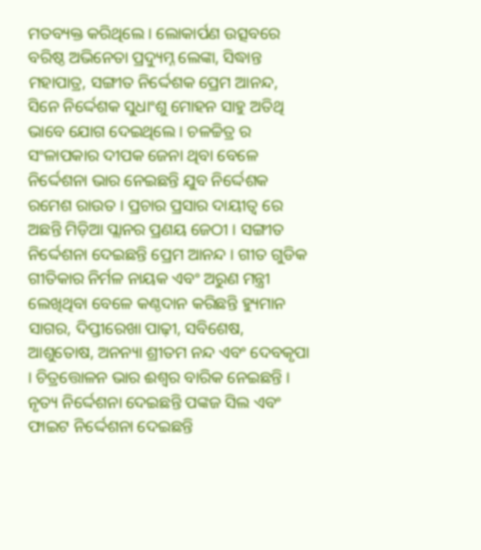ମତବ୍ୟକ୍ତ କରିଥିଲେ । ଲୋକାର୍ପଣ ଉତ୍ସବରେ ବରିଷ୍ଠ ଅଭିନେତା ପ୍ରଦ୍ୟୁମ୍ନ ଲେଙ୍କା, ସିଦ୍ଧାନ୍ତ ମହାପାତ୍ର, ସଙ୍ଗୀତ ନିର୍ଦ୍ଦେଶକ ପ୍ରେମ ଆନନ୍ଦ, ସିନେ ନିର୍ଦ୍ଦେଶକ ସୁଧାଂଶୁ ମୋହନ ସାହୁ ଅତିଥି ଭାବେ ଯୋଗ ଦେଇଥିଲେ । ଚଳଚ୍ଚିତ୍ର ର ସଂଳାପକାର ଦୀପକ ଜେନା ଥିବା ବେଳେ ନିର୍ଦ୍ଦେଶନା ଭାର ନେଇଛନ୍ତି ଯୁବ ନିର୍ଦ୍ଦେଶକ ରମେଶ ରାଉତ । ପ୍ରଚାର ପ୍ରସାର ଦାୟୀତ୍ୱ ରେ ଅଛନ୍ତି ମିଡ଼ିଆ ପ୍ଲାନର ପ୍ରଣୟ ଜେଠୀ । ସଙ୍ଗୀତ ନିର୍ଦ୍ଦେଶନା ଦେଇଛନ୍ତି ପ୍ରେମ ଆନନ୍ଦ । ଗୀତ ଗୁଡିକ ଗୀତିକାର ନିର୍ମଳ ନାୟକ ଏବଂ ଅରୁଣ ମନ୍ତ୍ରୀ ଲେଖିଥିବା ବେଳେ କଣ୍ଠଦାନ କରିଛନ୍ତି ହ୍ୟୁମାନ ସାଗର, ଦିପ୍ତୀରେଖା ପାଢ଼ୀ, ସବିଶେଷ, ଆଶୁତୋଷ, ଅନନ୍ୟା ଶ୍ରୀତମ ନନ୍ଦ ଏବଂ ଦେବକୃପା । ଚିତ୍ରତ୍ତୋଳନ ଭାର ଈଶ୍ୱର ବାରିକ ନେଇଛନ୍ତି ।
ନୃତ୍ୟ ନିର୍ଦ୍ଦେଶନା ଦେଇଛନ୍ତି ପଙ୍କଜ ସିଲ ଏବଂ ଫାଇଟ ନିର୍ଦ୍ଦେଶନା ଦେଇଛନ୍ତି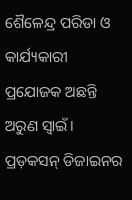ଶୈଳେନ୍ଦ୍ର ପରିଡା ଓ କାର୍ଯ୍ୟକାରୀ ପ୍ରଯୋଜକ ଅଛନ୍ତି ଅରୁଣ ସ୍ବାଇଁ। ପ୍ରଡ଼କସନ୍ ଡିଜାଇନର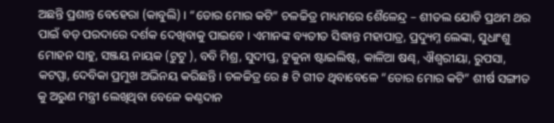ଅଛନ୍ତି ପ୍ରଶାନ୍ତ ବେହେରା (କାବୁଲି) । “ତୋର ମୋର କଟି” ଚଳଚ୍ଚିତ୍ର ମାଧ୍ୟମରେ ଶୈଳେନ୍ଦ୍ର – ଶୀତଲ ଯୋଡି ପ୍ରଥମ ଥର ପାଇଁ ବଡ଼ ପରଦାରେ ଦର୍ଶକ ଦେଖିବାକୁ ପାଇବେ । ଏମାନଙ୍କ ବ୍ୟତୀତ ସିଦ୍ଧାନ୍ତ ମହାପାତ୍ର, ପ୍ରଦ୍ୟୁମ୍ନ ଲେଙ୍କା, ସୁଧାଂଶୁ ମୋହନ ସାହୁ, ସଞ୍ଜୟ ନାୟକ (ଟୁଟୁ ), ବବି ମିଶ୍ର, ସୁଦୀପ୍ତ, ଟୁକୁନା ଷ୍ଟାଇଲିଷ୍ଟ, କାଳିଆ ଷଣ୍ଢ, ଐଶ୍ଵରୀୟା, ରୁପସା, କଟପ୍ପା, ଦେବିକା ପ୍ରମୁଖ ଅଭିନୟ କରିଛନ୍ତି । ଚଳଚ୍ଚିତ୍ର ରେ ୫ ଟି ଗୀତ ଥିବାବେଳେ “ତୋର ମୋର କଟି” ଶୀର୍ଷ ସଙ୍ଗୀତ କୁ ଅରୁଣ ମନ୍ତ୍ରୀ ଲେଖିଥିବା ବେଳେ କଣ୍ଠଦାନ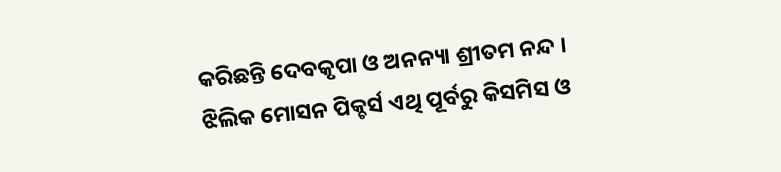କରିଛନ୍ତି ଦେବକୃପା ଓ ଅନନ୍ୟା ଶ୍ରୀତମ ନନ୍ଦ ।
ଝିଲିକ ମୋସନ ପିକ୍ଚର୍ସ ଏଥି ପୂର୍ବରୁ କିସମିସ ଓ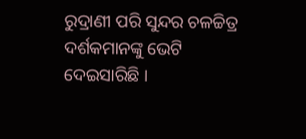ରୁଦ୍ରାଣୀ ପରି ସୁନ୍ଦର ଚଳଚ୍ଚିତ୍ର ଦର୍ଶକମାନଙ୍କୁ ଭେଟି ଦେଇସାରିଛି ।